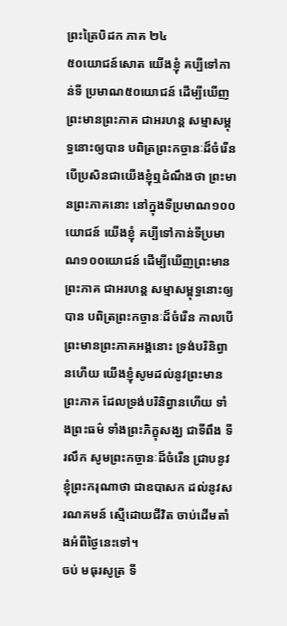ព្រះត្រៃបិដក ភាគ ២៤
៥០យោជន៍សោត យើងខ្ញុំ គប្បីទៅកាន់ទី ប្រមាណ៥០យោជន៍ ដើម្បីឃើញព្រះមានព្រះភាគ ជាអរហន្ត សម្មាសម្ពុទ្ធនោះឲ្យបាន បពិត្រព្រះកច្ចានៈដ៏ចំរើន បើប្រសិនជាយើងខ្ញុំឮដំណឹងថា ព្រះមានព្រះភាគនោះ នៅក្នុងទីប្រមាណ១០០យោជន៍ យើងខ្ញុំ គប្បីទៅកាន់ទីប្រមាណ១០០យោជន៍ ដើម្បីឃើញព្រះមានព្រះភាគ ជាអរហន្ត សម្មាសម្ពុទ្ធនោះឲ្យបាន បពិត្រព្រះកច្ចានៈដ៏ចំរើន កាលបើព្រះមានព្រះភាគអង្គនោះ ទ្រង់បរិនិព្វានហើយ យើងខ្ញុំសូមដល់នូវព្រះមានព្រះភាគ ដែលទ្រង់បរិនិព្វានហើយ ទាំងព្រះធម៌ ទាំងព្រះភិក្ខុសង្ឃ ជាទីពឹង ទីរលឹក សូមព្រះកច្ចានៈដ៏ចំរើន ជ្រាបនូវខ្ញុំព្រះករុណាថា ជាឧបាសក ដល់នូវសរណគមន៍ ស្មើដោយជីវិត ចាប់ដើមតាំងអំពីថ្ងៃនេះទៅ។
ចប់ មធុរសូត្រ ទី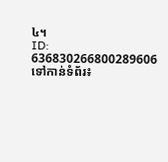៤។
ID: 636830266800289606
ទៅកាន់ទំព័រ៖